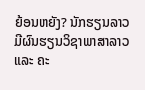ຍ້ອນຫຍັງ? ນັກຮຽນລາວມີຜົນຮຽນວິຊາພາສາລາວ ແລະ ຄະ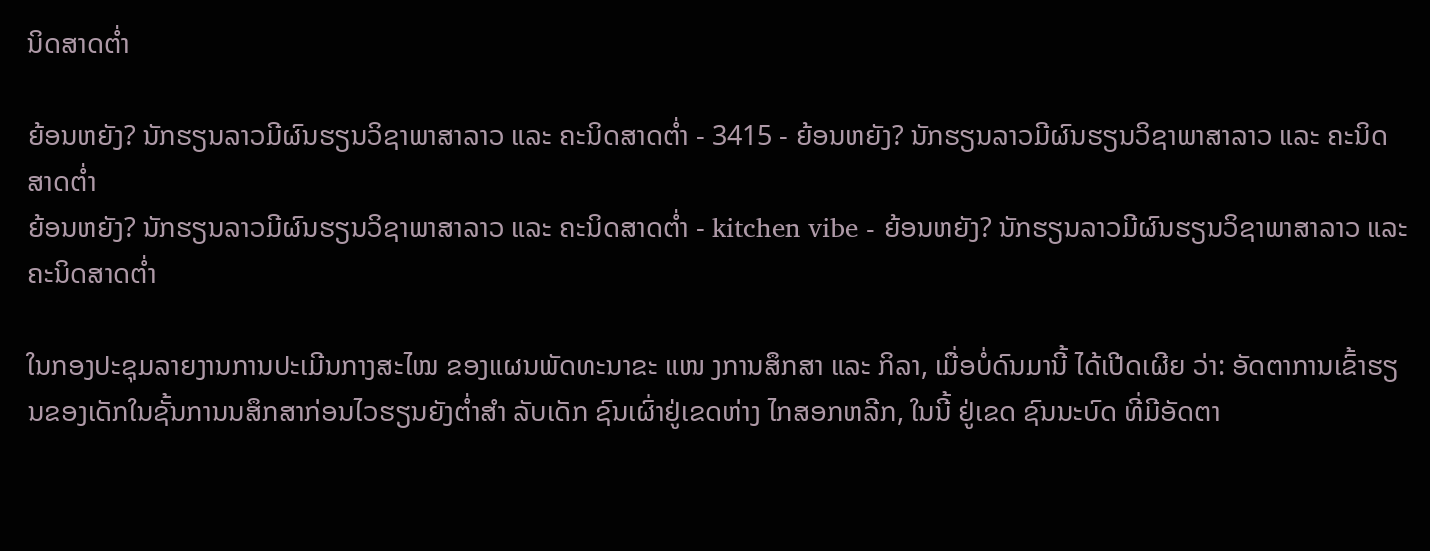ນິດສາດຕ່ຳ

ຍ້ອນຫຍັງ? ນັກຮຽນລາວມີຜົນຮຽນວິຊາພາສາລາວ ແລະ ຄະນິດສາດຕ່ຳ - 3415 - ຍ້ອນຫຍັງ? ນັກຮຽນລາວມີຜົນຮຽນວິຊາພາສາລາວ ແລະ ຄະນິດສາດຕ່ຳ
ຍ້ອນຫຍັງ? ນັກຮຽນລາວມີຜົນຮຽນວິຊາພາສາລາວ ແລະ ຄະນິດສາດຕ່ຳ - kitchen vibe - ຍ້ອນຫຍັງ? ນັກຮຽນລາວມີຜົນຮຽນວິຊາພາສາລາວ ແລະ ຄະນິດສາດຕ່ຳ

ໃນກອງປະຊຸມລາຍງານການປະເມີນກາງສະໄໝ ຂອງແຜນພັດທະນາຂະ ແໜ ງການສຶກສາ ແລະ ກິລາ, ເມື່ອບໍ່ດົນມານີ້ ໄດ້ເປີດເຜີຍ ວ່າ: ອັດຕາການເຂົ້າຮຽນຂອງເດັກໃນຊັ້ນການນສຶກສາກ່ອນໄວຮຽນຍັງຕ່ຳສຳ ລັບເດັກ ຊົນເຜົ່າຢູ່ເຂດຫ່າງ ໄກສອກຫລີກ, ໃນນີ້ ຢູ່ເຂດ ຊົນນະບົດ ທີ່ມີອັດຕາ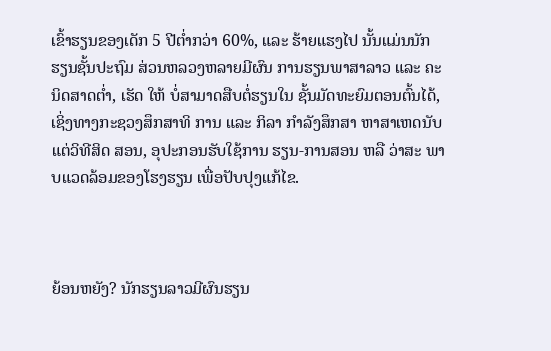ເຂົ້າຮຽນຂອງເດັກ 5 ປີຕໍ່າກວ່າ 60%, ແລະ ຮ້າຍແຮງໄປ ນັ້ນແມ່ນນັກຮຽນຊັ້ນປະຖົມ ສ່ວນຫລວງຫລາຍມີຜົນ ການຮຽນພາສາລາວ ແລະ ຄະນິດສາດຕໍ່າ, ເຮັດ ໃຫ້ ບໍ່ສາມາດສືບຕໍ່ຮຽນໃນ ຊັ້ນມັດທະຍົມຕອນຕົ້ນໄດ້, ເຊິ່ງທາງກະຊວງສຶກສາທິ ການ ແລະ ກິລາ ກຳລັງສຶກສາ ຫາສາເຫດນັບແຕ່ວິທີສິດ ສອນ, ອຸປະກອນຮັບໃຊ້ການ ຮຽນ-ການສອນ ຫລື ວ່າສະ ພາບແວດລ້ອມຂອງໂຮງຮຽນ ເພື່ອປັບປຸງແກ້ໄຂ.



ຍ້ອນຫຍັງ? ນັກຮຽນລາວມີຜົນຮຽນ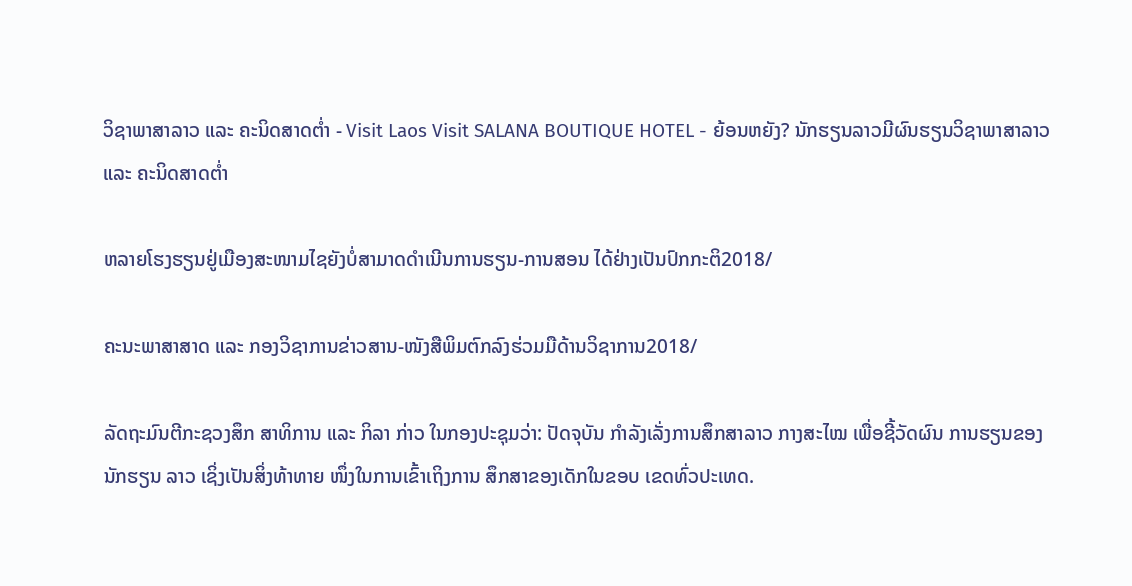ວິຊາພາສາລາວ ແລະ ຄະນິດສາດຕ່ຳ - Visit Laos Visit SALANA BOUTIQUE HOTEL - ຍ້ອນຫຍັງ? ນັກຮຽນລາວມີຜົນຮຽນວິຊາພາສາລາວ ແລະ ຄະນິດສາດຕ່ຳ

ຫລາຍໂຮງຮຽນຢູ່ເມືອງສະໜາມໄຊຍັງບໍ່ສາມາດດຳເນີນການຮຽນ-ການສອນ ໄດ້ຢ່າງເປັນປົກກະຕິ2018/

ຄະນະພາສາສາດ ແລະ ກອງວິຊາການຂ່າວສານ-ໜັງສືພິມຕົກລົງຮ່ວມມືດ້ານວິຊາການ2018/

ລັດຖະມົນຕີກະຊວງສຶກ ສາທິການ ແລະ ກິລາ ກ່າວ ໃນກອງປະຊຸມວ່າ: ປັດຈຸບັນ ກຳລັງເລັ່ງການສຶກສາລາວ ກາງສະໄໝ ເພື່ອຊີ້ວັດຜົນ ການຮຽນຂອງນັກຮຽນ ລາວ ເຊິ່ງເປັນສິ່ງທ້າທາຍ ໜຶ່ງໃນການເຂົ້າເຖິງການ ສຶກສາຂອງເດັກໃນຂອບ ເຂດທົ່ວປະເທດ.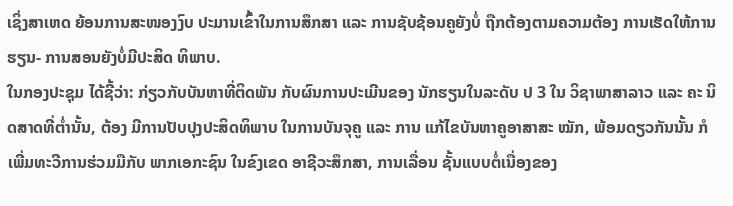ເຊິ່ງສາເຫດ ຍ້ອນການສະໜອງງົບ ປະມານເຂົ້າໃນການສຶກສາ ແລະ ການຊັບຊ້ອນຄູຍັງບໍ່ ຖືກຕ້ອງຕາມຄວາມຕ້ອງ ການເຮັດໃຫ້ການຮຽນ- ການສອນຍັງບໍ່ມີປະສິດ ທິພາບ.
ໃນກອງປະຊຸມ ໄດ້ຊີ້ວ່າ: ກ່ຽວກັບບັນຫາທີ່ຕິດພັນ ກັບຜົນການປະເມີນຂອງ ນັກຮຽນໃນລະດັບ ປ 3 ໃນ ວິຊາພາສາລາວ ແລະ ຄະ ນິດສາດທີ່ຕ່ຳນັ້ນ, ຕ້ອງ ມີການປັບປຸງປະສິດທິພາບ ໃນການບັນຈຸຄູ ແລະ ການ ແກ້ໄຂບັນຫາຄູອາສາສະ ໝັກ, ພ້ອມດຽວກັນນັ້ນ ກໍ ເພີ່ມທະວີການຮ່ວມມືກັບ ພາກເອກະຊົນ ໃນຂົງເຂດ ອາຊີວະສຶກສາ, ການເລື່ອນ ຊັ້ນແບບຕໍ່ເນື່ອງຂອງ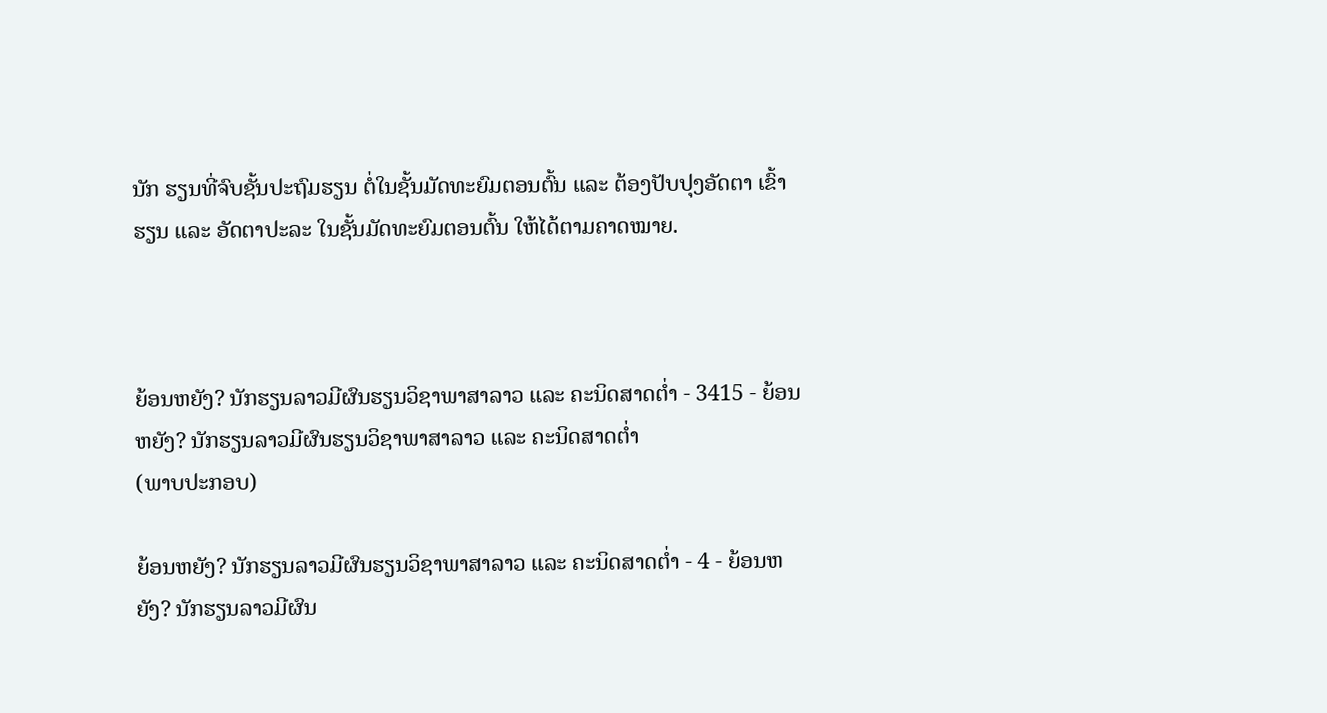ນັກ ຮຽນທີ່ຈົບຊັ້ນປະຖົມຮຽນ ຕໍ່ໃນຊັ້ນມັດທະຍົມຕອນຕົ້ນ ແລະ ຕ້ອງປັບປຸງອັດຕາ ເຂົ້າຮຽນ ແລະ ອັດຕາປະລະ ໃນຊັ້ນມັດທະຍົມຕອນຕົ້ນ ໃຫ້ໄດ້ຕາມຄາດໝາຍ.



ຍ້ອນຫຍັງ? ນັກຮຽນລາວມີຜົນຮຽນວິຊາພາສາລາວ ແລະ ຄະນິດສາດຕ່ຳ - 3415 - ຍ້ອນຫຍັງ? ນັກຮຽນລາວມີຜົນຮຽນວິຊາພາສາລາວ ແລະ ຄະນິດສາດຕ່ຳ
(ພາບປະກອບ)

ຍ້ອນຫຍັງ? ນັກຮຽນລາວມີຜົນຮຽນວິຊາພາສາລາວ ແລະ ຄະນິດສາດຕ່ຳ - 4 - ຍ້ອນຫຍັງ? ນັກຮຽນລາວມີຜົນ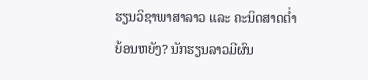ຮຽນວິຊາພາສາລາວ ແລະ ຄະນິດສາດຕ່ຳ
ຍ້ອນຫຍັງ? ນັກຮຽນລາວມີຜົນ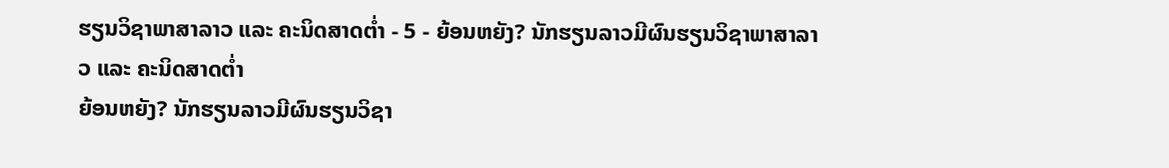ຮຽນວິຊາພາສາລາວ ແລະ ຄະນິດສາດຕ່ຳ - 5 - ຍ້ອນຫຍັງ? ນັກຮຽນລາວມີຜົນຮຽນວິຊາພາສາລາວ ແລະ ຄະນິດສາດຕ່ຳ
ຍ້ອນຫຍັງ? ນັກຮຽນລາວມີຜົນຮຽນວິຊາ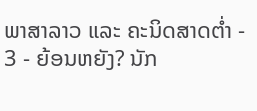ພາສາລາວ ແລະ ຄະນິດສາດຕ່ຳ - 3 - ຍ້ອນຫຍັງ? ນັກ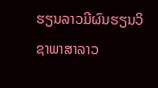ຮຽນລາວມີຜົນຮຽນວິຊາພາສາລາວ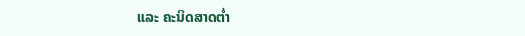ແລະ ຄະນິດສາດຕ່ຳ